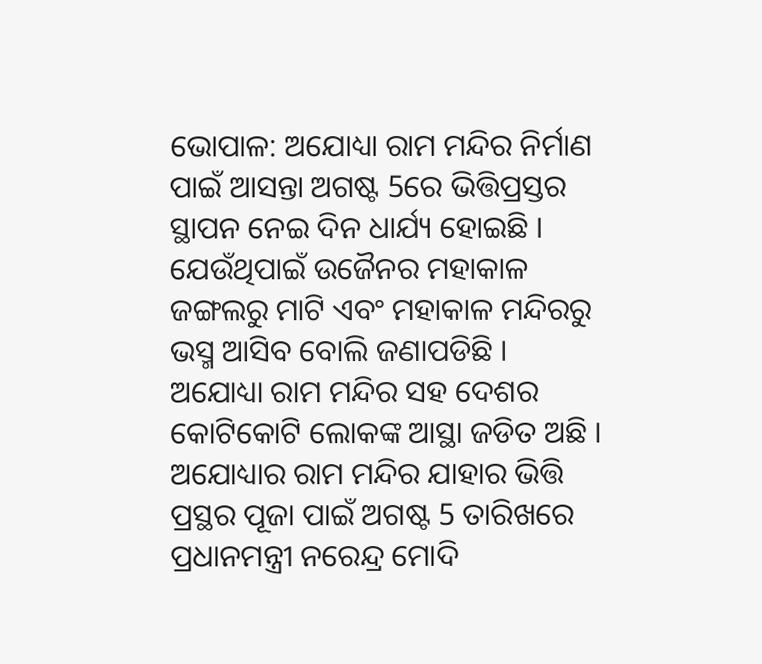ଭୋପାଳ: ଅଯୋଧ୍ୟା ରାମ ମନ୍ଦିର ନିର୍ମାଣ ପାଇଁ ଆସନ୍ତା ଅଗଷ୍ଟ 5ରେ ଭିତ୍ତିପ୍ରସ୍ତର ସ୍ଥାପନ ନେଇ ଦିନ ଧାର୍ଯ୍ୟ ହୋଇଛି । ଯେଉଁଥିପାଇଁ ଉଜୈନର ମହାକାଳ ଜଙ୍ଗଲରୁ ମାଟି ଏବଂ ମହାକାଳ ମନ୍ଦିରରୁ ଭସ୍ମ ଆସିବ ବୋଲି ଜଣାପଡିଛି ।
ଅଯୋଧ୍ୟା ରାମ ମନ୍ଦିର ସହ ଦେଶର କୋଟିକୋଟି ଲୋକଙ୍କ ଆସ୍ଥା ଜଡିତ ଅଛି । ଅଯୋଧ୍ୟାର ରାମ ମନ୍ଦିର ଯାହାର ଭିତ୍ତି ପ୍ରସ୍ଥର ପୂଜା ପାଇଁ ଅଗଷ୍ଟ 5 ତାରିଖରେ ପ୍ରଧାନମନ୍ତ୍ରୀ ନରେନ୍ଦ୍ର ମୋଦି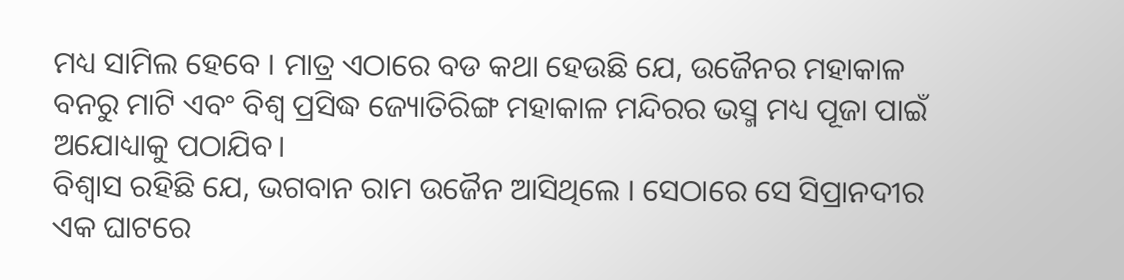ମଧ୍ୟ ସାମିଲ ହେବେ । ମାତ୍ର ଏଠାରେ ବଡ କଥା ହେଉଛି ଯେ, ଉଜୈନର ମହାକାଳ ବନରୁ ମାଟି ଏବଂ ବିଶ୍ବ ପ୍ରସିଦ୍ଧ ଜ୍ୟୋତିରିଙ୍ଗ ମହାକାଳ ମନ୍ଦିରର ଭସ୍ମ ମଧ୍ୟ ପୂଜା ପାଇଁ ଅଯୋଧ୍ୟାକୁ ପଠାଯିବ।
ବିଶ୍ବାସ ରହିଛି ଯେ, ଭଗବାନ ରାମ ଉଜୈନ ଆସିଥିଲେ । ସେଠାରେ ସେ ସିପ୍ରାନଦୀର ଏକ ଘାଟରେ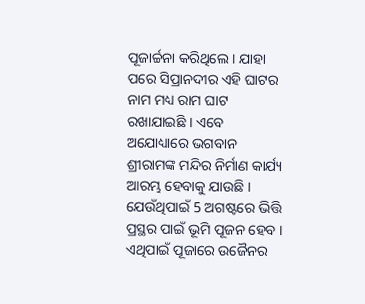ପୂଜାର୍ଚ୍ଚନା କରିଥିଲେ । ଯାହା ପରେ ସିପ୍ରାନଦୀର ଏହି ଘାଟର ନାମ ମଧ୍ୟ ରାମ ଘାଟ ରଖାଯାଇଛି । ଏବେ ଅଯୋଧ୍ୟାରେ ଭଗବାନ ଶ୍ରୀରାମଙ୍କ ମନ୍ଦିର ନିର୍ମାଣ କାର୍ଯ୍ୟ ଆରମ୍ଭ ହେବାକୁ ଯାଉଛି । ଯେଉଁଥିପାଇଁ 5 ଅଗଷ୍ଟରେ ଭିତ୍ତି ପ୍ରସ୍ଥର ପାଇଁ ଭୂମି ପୂଜନ ହେବ । ଏଥିପାଇଁ ପୂଜାରେ ଉଜୈନର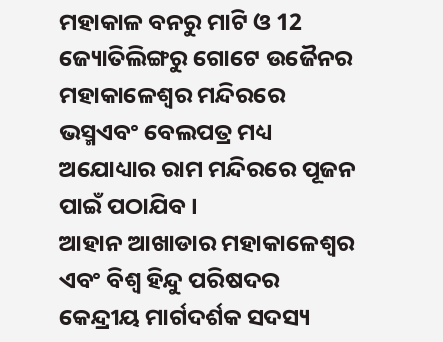ମହାକାଳ ବନରୁ ମାଟି ଓ 12 ଜ୍ୟୋତିଲିଙ୍ଗରୁ ଗୋଟେ ଉଜୈନର ମହାକାଳେଶ୍ବର ମନ୍ଦିରରେ ଭସ୍ମଏବଂ ବେଲପତ୍ର ମଧ୍ୟ ଅଯୋଧ୍ୟାର ରାମ ମନ୍ଦିରରେ ପୂଜନ ପାଇଁ ପଠାଯିବ ।
ଆହାନ ଆଖାଡାର ମହାକାଳେଶ୍ବର ଏବଂ ବିଶ୍ବ ହିନ୍ଦୁ ପରିଷଦର କେନ୍ଦ୍ରୀୟ ମାର୍ଗଦର୍ଶକ ସଦସ୍ୟ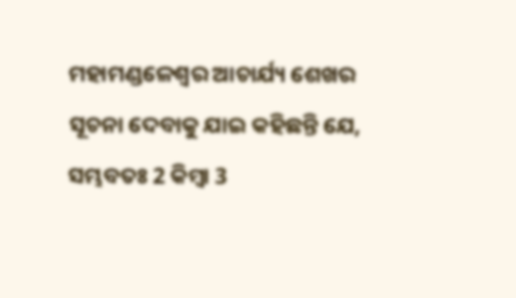ମହାମଣ୍ଡଳେଶ୍ବର ଆଚାର୍ଯ୍ୟ ଶେଖର ସୂଚନା ଦେବାକୁ ଯାଇ କହିଛନ୍ତି ଯେ, ସମ୍ଭବତଃ 2 କିମ୍ବା 3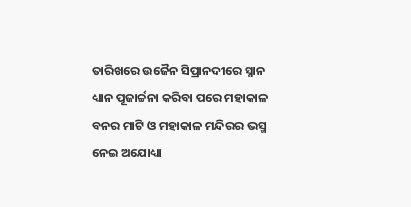ତାରିଖରେ ଉଜୈନ ସିପ୍ରାନଦୀରେ ସ୍ନାନ ଧ୍ୟାନ ପୂଜାର୍ଚ୍ଚନା କରିବା ପରେ ମହାକାଳ ବନର ମାଟି ଓ ମହାକାଳ ମନ୍ଦିରର ଭସ୍ମ ନେଇ ଅଯୋଧ୍ୟା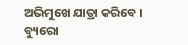ଅଭିମୁଖେ ଯାତ୍ରା କରିବେ ।
ବ୍ୟୁରୋ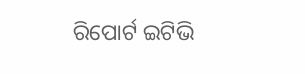ରିପୋର୍ଟ ଇଟିଭି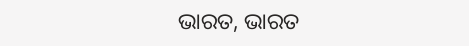ଭାରତ, ଭାରତ